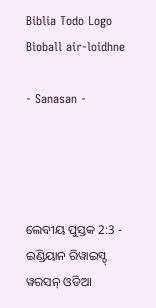Biblia Todo Logo
Bìoball air-loidhne

- Sanasan -




ଲେବୀୟ ପୁସ୍ତକ 2:3 - ଇଣ୍ଡିୟାନ ରିୱାଇସ୍ଡ୍ ୱରସନ୍ ଓଡିଆ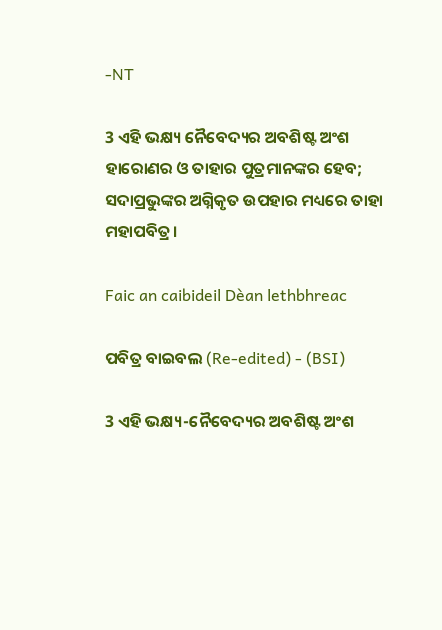-NT

3 ଏହି ଭକ୍ଷ୍ୟ ନୈବେଦ୍ୟର ଅବଶିଷ୍ଟ ଅଂଶ ହାରୋଣର ଓ ତାହାର ପୁତ୍ରମାନଙ୍କର ହେବ; ସଦାପ୍ରଭୁଙ୍କର ଅଗ୍ନିକୃତ ଉପହାର ମଧ୍ୟରେ ତାହା ମହାପବିତ୍ର।

Faic an caibideil Dèan lethbhreac

ପବିତ୍ର ବାଇବଲ (Re-edited) - (BSI)

3 ଏହି ଭକ୍ଷ୍ୟ-ନୈବେଦ୍ୟର ଅବଶିଷ୍ଟ ଅଂଶ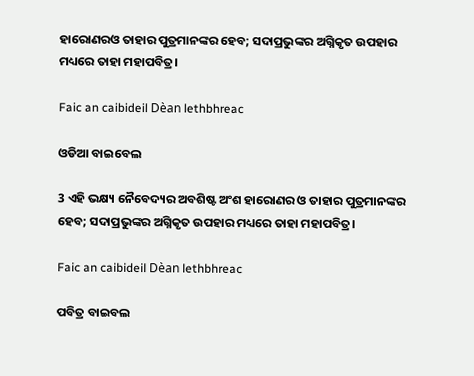ହାରୋଣରଓ ତାହାର ପୁତ୍ରମାନଙ୍କର ହେବ; ସଦାପ୍ରଭୁଙ୍କର ଅଗ୍ନିକୃତ ଉପହାର ମଧ୍ୟରେ ତାହା ମହାପବିତ୍ର।

Faic an caibideil Dèan lethbhreac

ଓଡିଆ ବାଇବେଲ

3 ଏହି ଭକ୍ଷ୍ୟ ନୈବେଦ୍ୟର ଅବଶିଷ୍ଟ ଅଂଶ ହାରୋଣର ଓ ତାହାର ପୁତ୍ରମାନଙ୍କର ହେବ; ସଦାପ୍ରଭୁଙ୍କର ଅଗ୍ନିକୃତ ଉପହାର ମଧ୍ୟରେ ତାହା ମହାପବିତ୍ର।

Faic an caibideil Dèan lethbhreac

ପବିତ୍ର ବାଇବଲ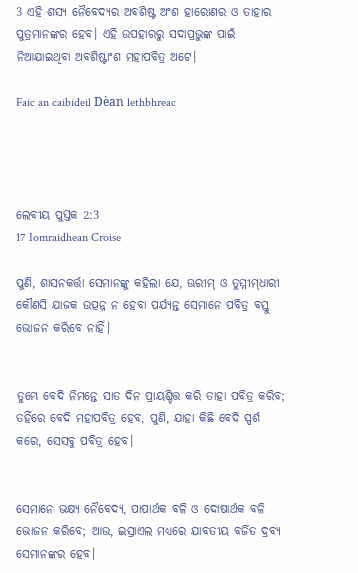3 ଏହି ଶସ୍ୟ ନୈବେଦ୍ୟର ଅବଶିଷ୍ଟ ଅଂଶ ହାରୋଣର ଓ ତାହାର ପୁତ୍ରମାନଙ୍କର ହେବ। ଏହି ଉପହାରରୁ ସଦାପ୍ରଭୁଙ୍କ ପାଇଁ ନିଆଯାଇଥିବା ଅବଶିଷ୍ଟାଂଶ ମହାପବିତ୍ର ଅଟେ।

Faic an caibideil Dèan lethbhreac




ଲେବୀୟ ପୁସ୍ତକ 2:3
17 Iomraidhean Croise

ପୁଣି, ଶାସନକର୍ତ୍ତା ସେମାନଙ୍କୁ କହିଲା ଯେ, ଊରୀମ୍‍ ଓ ତୁମ୍ମୀମ୍‍ଧାରୀ କୌଣସି ଯାଜକ ଉତ୍ପନ୍ନ ନ ହେବା ପର୍ଯ୍ୟନ୍ତ ସେମାନେ ପବିତ୍ର ବସ୍ତୁ ଭୋଜନ କରିବେ ନାହିଁ।


ତୁମ୍ଭେ ବେଦି ନିମନ୍ତେ ସାତ ଦିନ ପ୍ରାୟଶ୍ଚିତ୍ତ କରି ତାହା ପବିତ୍ର କରିବ; ତହିଁରେ ବେଦି ମହାପବିତ୍ର ହେବ, ପୁଣି, ଯାହା କିଛି ବେଦି ସ୍ପର୍ଶ କରେ, ସେସବୁ ପବିତ୍ର ହେବ।


ସେମାନେ ଭକ୍ଷ୍ୟ ନୈବେଦ୍ୟ, ପାପାର୍ଥକ ବଳି ଓ ଦୋଷାର୍ଥକ ବଳି ଭୋଜନ କରିବେ; ଆଉ, ଇସ୍ରାଏଲ ମଧ୍ୟରେ ଯାବତୀୟ ବର୍ଜିତ ଦ୍ରବ୍ୟ ସେମାନଙ୍କର ହେବ।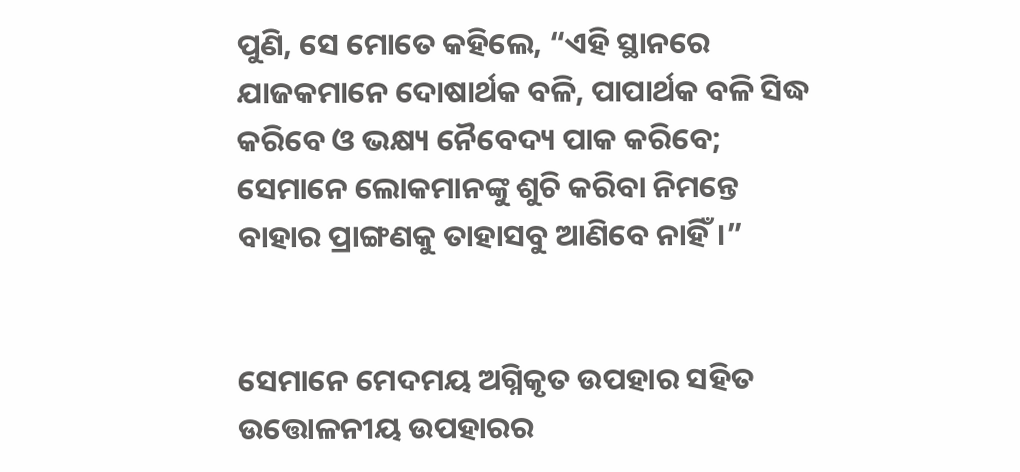ପୁଣି, ସେ ମୋତେ କହିଲେ, “ଏହି ସ୍ଥାନରେ ଯାଜକମାନେ ଦୋଷାର୍ଥକ ବଳି, ପାପାର୍ଥକ ବଳି ସିଦ୍ଧ କରିବେ ଓ ଭକ୍ଷ୍ୟ ନୈବେଦ୍ୟ ପାକ କରିବେ; ସେମାନେ ଲୋକମାନଙ୍କୁ ଶୁଚି କରିବା ନିମନ୍ତେ ବାହାର ପ୍ରାଙ୍ଗଣକୁ ତାହାସବୁ ଆଣିବେ ନାହିଁ।”


ସେମାନେ ମେଦମୟ ଅଗ୍ନିକୃତ ଉପହାର ସହିତ ଉତ୍ତୋଳନୀୟ ଉପହାରର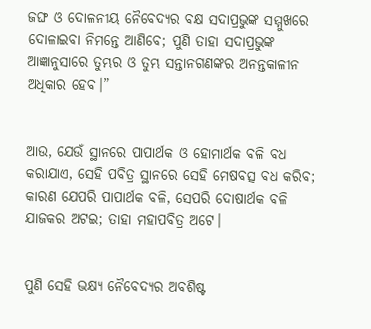ଜଙ୍ଘ ଓ ଦୋଳନୀୟ ନୈବେଦ୍ୟର ବକ୍ଷ ସଦାପ୍ରଭୁଙ୍କ ସମ୍ମୁଖରେ ଦୋଳାଇବା ନିମନ୍ତେ ଆଣିବେ; ପୁଣି ତାହା ସଦାପ୍ରଭୁଙ୍କ ଆଜ୍ଞାନୁସାରେ ତୁମ୍ଭର ଓ ତୁମ୍ଭ ସନ୍ତାନଗଣଙ୍କର ଅନନ୍ତକାଳୀନ ଅଧିକାର ହେବ।”


ଆଉ, ଯେଉଁ ସ୍ଥାନରେ ପାପାର୍ଥକ ଓ ହୋମାର୍ଥକ ବଳି ବଧ କରାଯାଏ, ସେହି ପବିତ୍ର ସ୍ଥାନରେ ସେହି ମେଷବତ୍ସ ବଧ କରିବ; କାରଣ ଯେପରି ପାପାର୍ଥକ ବଳି, ସେପରି ଦୋଷାର୍ଥକ ବଳି ଯାଜକର ଅଟଇ; ତାହା ମହାପବିତ୍ର ଅଟେ।


ପୁଣି ସେହି ଭକ୍ଷ୍ୟ ନୈବେଦ୍ୟର ଅବଶିଷ୍ଟ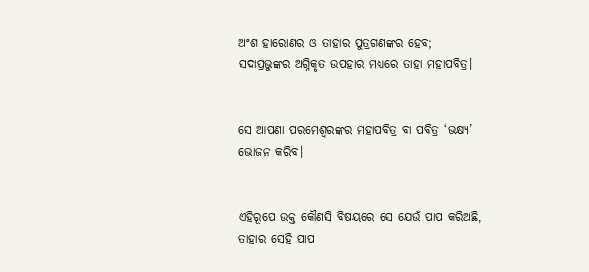ଅଂଶ ହାରୋଣର ଓ ତାହାର ପୁତ୍ରଗଣଙ୍କର ହେବ; ସଦାପ୍ରଭୁଙ୍କର ଅଗ୍ନିକୃତ ଉପହାର ମଧ୍ୟରେ ତାହା ମହାପବିତ୍ର।


ସେ ଆପଣା ପରମେଶ୍ୱରଙ୍କର ମହାପବିତ୍ର ବା ପବିତ୍ର ‘ଭକ୍ଷ୍ୟ’ ଭୋଜନ କରିବ।


ଏହିରୂପେ ଉକ୍ତ କୌଣସି ବିଷୟରେ ସେ ଯେଉଁ ପାପ କରିଅଛି, ତାହାର ସେହି ପାପ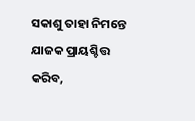ସକାଶୁ ତାହା ନିମନ୍ତେ ଯାଜକ ପ୍ରାୟଶ୍ଚିତ୍ତ କରିବ,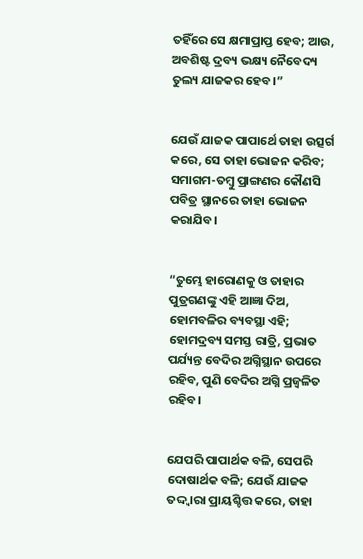ତହିଁରେ ସେ କ୍ଷମାପ୍ରାପ୍ତ ହେବ; ଆଉ, ଅବଶିଷ୍ଟ ଦ୍ରବ୍ୟ ଭକ୍ଷ୍ୟ ନୈବେଦ୍ୟ ତୁଲ୍ୟ ଯାଜକର ହେବ।”


ଯେଉଁ ଯାଜକ ପାପାର୍ଥେ ତାହା ଉତ୍ସର୍ଗ କରେ, ସେ ତାହା ଭୋଜନ କରିବ; ସମାଗମ-ତମ୍ବୁ ପ୍ରାଙ୍ଗଣର କୌଣସି ପବିତ୍ର ସ୍ଥାନରେ ତାହା ଭୋଜନ କରାଯିବ।


“ତୁମ୍ଭେ ହାରୋଣକୁ ଓ ତାହାର ପୁତ୍ରଗଣଙ୍କୁ ଏହି ଆଜ୍ଞା ଦିଅ, ହୋମବଳିର ବ୍ୟବସ୍ଥା ଏହି; ହୋମଦ୍ରବ୍ୟ ସମସ୍ତ ରାତ୍ରି, ପ୍ରଭାତ ପର୍ଯ୍ୟନ୍ତ ବେଦିର ଅଗ୍ନିସ୍ଥାନ ଉପରେ ରହିବ, ପୁଣି ବେଦିର ଅଗ୍ନି ପ୍ରଜ୍ୱଳିତ ରହିବ।


ଯେପରି ପାପାର୍ଥକ ବଳି, ସେପରି ଦୋଷାର୍ଥକ ବଳି; ଯେଉଁ ଯାଜକ ତଦ୍ଦ୍ୱାରା ପ୍ରାୟଶ୍ଚିତ୍ତ କରେ, ତାହା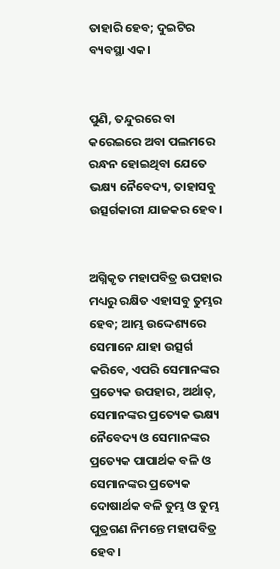ତାହାରି ହେବ; ଦୁଇଟିର ବ୍ୟବସ୍ଥା ଏକ।


ପୁଣି, ତନ୍ଦୁରରେ ବା କରେଇରେ ଅବା ପଲମରେ ରନ୍ଧନ ହୋଇଥିବା ଯେତେ ଭକ୍ଷ୍ୟ ନୈବେଦ୍ୟ, ତାହାସବୁ ଉତ୍ସର୍ଗକାରୀ ଯାଜକର ହେବ।


ଅଗ୍ନିକୃତ ମହାପବିତ୍ର ଉପହାର ମଧ୍ୟରୁ ରକ୍ଷିତ ଏହାସବୁ ତୁମ୍ଭର ହେବ; ଆମ୍ଭ ଉଦ୍ଦେଶ୍ୟରେ ସେମାନେ ଯାହା ଉତ୍ସର୍ଗ କରିବେ, ଏପରି ସେମାନଙ୍କର ପ୍ରତ୍ୟେକ ଉପହାର, ଅର୍ଥାତ୍‍, ସେମାନଙ୍କର ପ୍ରତ୍ୟେକ ଭକ୍ଷ୍ୟ ନୈବେଦ୍ୟ ଓ ସେମାନଙ୍କର ପ୍ରତ୍ୟେକ ପାପାର୍ଥକ ବଳି ଓ ସେମାନଙ୍କର ପ୍ରତ୍ୟେକ ଦୋଷାର୍ଥକ ବଳି ତୁମ୍ଭ ଓ ତୁମ୍ଭ ପୁତ୍ରଗଣ ନିମନ୍ତେ ମହାପବିତ୍ର ହେବ।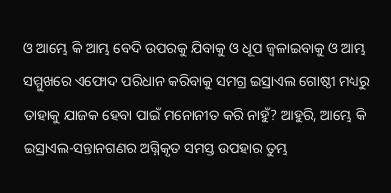ଓ ଆମ୍ଭେ କି ଆମ୍ଭ ବେଦି ଉପରକୁ ଯିବାକୁ ଓ ଧୂପ ଜ୍ୱଳାଇବାକୁ ଓ ଆମ୍ଭ ସମ୍ମୁଖରେ ଏଫୋଦ ପରିଧାନ କରିବାକୁ ସମଗ୍ର ଇସ୍ରାଏଲ ଗୋଷ୍ଠୀ ମଧ୍ୟରୁ ତାହାକୁ ଯାଜକ ହେବା ପାଇଁ ମନୋନୀତ କରି ନାହୁଁ? ଆହୁରି, ଆମ୍ଭେ କି ଇସ୍ରାଏଲ-ସନ୍ତାନଗଣର ଅଗ୍ନିକୃତ ସମସ୍ତ ଉପହାର ତୁମ୍ଭ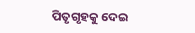ପିତୃଗୃହକୁ ଦେଇ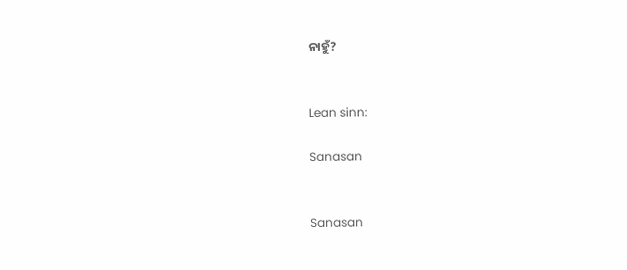ନାହୁଁ?


Lean sinn:

Sanasan


Sanasan